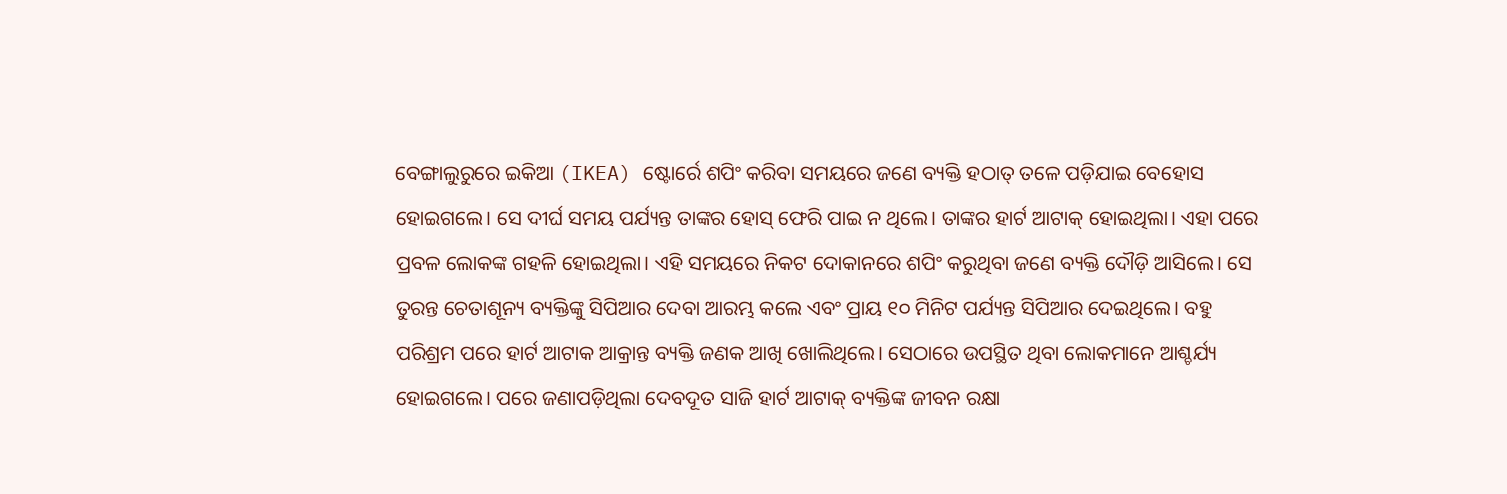ବେଙ୍ଗାଲୁରୁରେ ଇକିଆ (IKEA) ଷ୍ଟୋର୍ରେ ଶପିଂ କରିବା ସମୟରେ ଜଣେ ବ୍ୟକ୍ତି ହଠାତ୍ ତଳେ ପଡ଼ିଯାଇ ବେହୋସ ହୋଇଗଲେ। ସେ ଦୀର୍ଘ ସମୟ ପର୍ଯ୍ୟନ୍ତ ତାଙ୍କର ହୋସ୍ ଫେରି ପାଇ ନ ଥିଲେ। ତାଙ୍କର ହାର୍ଟ ଆଟାକ୍ ହୋଇଥିଲା। ଏହା ପରେ ପ୍ରବଳ ଲୋକଙ୍କ ଗହଳି ହୋଇଥିଲା। ଏହି ସମୟରେ ନିକଟ ଦୋକାନରେ ଶପିଂ କରୁଥିବା ଜଣେ ବ୍ୟକ୍ତି ଦୌଡ଼ି ଆସିଲେ। ସେ ତୁରନ୍ତ ଚେତାଶୂନ୍ୟ ବ୍ୟକ୍ତିଙ୍କୁ ସିପିଆର ଦେବା ଆରମ୍ଭ କଲେ ଏବଂ ପ୍ରାୟ ୧୦ ମିନିଟ ପର୍ଯ୍ୟନ୍ତ ସିପିଆର ଦେଇଥିଲେ। ବହୁ ପରିଶ୍ରମ ପରେ ହାର୍ଟ ଆଟାକ ଆକ୍ରାନ୍ତ ବ୍ୟକ୍ତି ଜଣକ ଆଖି ଖୋଲିଥିଲେ। ସେଠାରେ ଉପସ୍ଥିତ ଥିବା ଲୋକମାନେ ଆଶ୍ଚର୍ଯ୍ୟ ହୋଇଗଲେ। ପରେ ଜଣାପଡ଼ିଥିଲା ଦେବଦୂତ ସାଜି ହାର୍ଟ ଆଟାକ୍ ବ୍ୟକ୍ତିଙ୍କ ଜୀବନ ରକ୍ଷା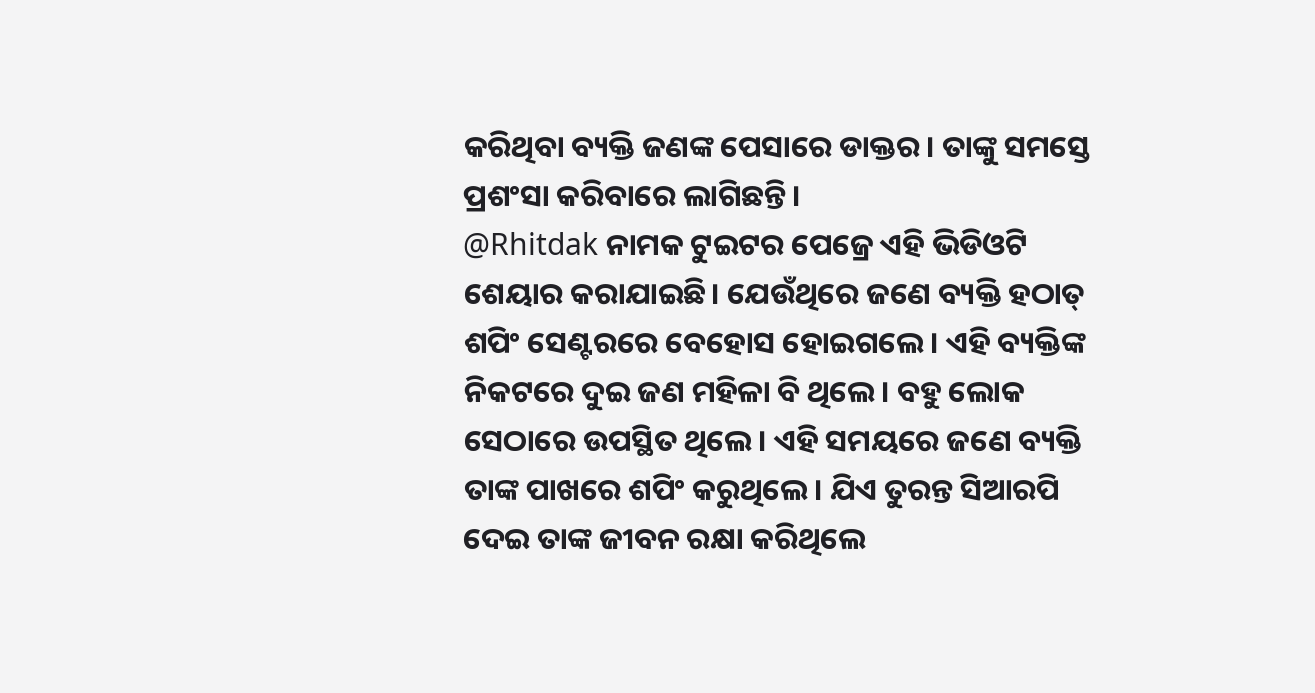କରିଥିବା ବ୍ୟକ୍ତି ଜଣଙ୍କ ପେସାରେ ଡାକ୍ତର। ତାଙ୍କୁ ସମସ୍ତେ ପ୍ରଶଂସା କରିବାରେ ଲାଗିଛନ୍ତି।
@Rhitdak ନାମକ ଟୁଇଟର ପେଜ୍ରେ ଏହି ଭିଡିଓଟି ଶେୟାର କରାଯାଇଛି। ଯେଉଁଥିରେ ଜଣେ ବ୍ୟକ୍ତି ହଠାତ୍ ଶପିଂ ସେଣ୍ଟରରେ ବେହୋସ ହୋଇଗଲେ। ଏହି ବ୍ୟକ୍ତିଙ୍କ ନିକଟରେ ଦୁଇ ଜଣ ମହିଳା ବି ଥିଲେ। ବହୁ ଲୋକ ସେଠାରେ ଉପସ୍ଥିତ ଥିଲେ। ଏହି ସମୟରେ ଜଣେ ବ୍ୟକ୍ତି ତାଙ୍କ ପାଖରେ ଶପିଂ କରୁଥିଲେ। ଯିଏ ତୁରନ୍ତ ସିଆରପି ଦେଇ ତାଙ୍କ ଜୀବନ ରକ୍ଷା କରିଥିଲେ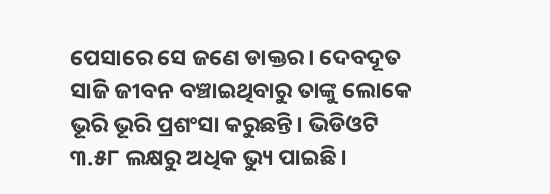ପେସାରେ ସେ ଜଣେ ଡାକ୍ତର। ଦେବଦୂତ ସାଜି ଜୀବନ ବଞ୍ଚାଇଥିବାରୁ ତାଙ୍କୁ ଲୋକେ ଭୂରି ଭୂରି ପ୍ରଶଂସା କରୁଛନ୍ତି। ଭିଡିଓଟି ୩.୫୮ ଲକ୍ଷରୁ ଅଧିକ ଭ୍ୟୁ ପାଇଛି।